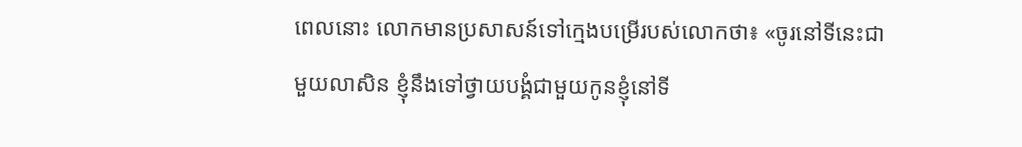ពេលនោះ លោកមានប្រសាសន៍ទៅក្មេងបម្រើរបស់លោកថា៖ «ចូរនៅទីនេះជាមួយលាសិន ខ្ញុំនឹងទៅថ្វាយបង្គំជាមួយកូនខ្ញុំនៅទី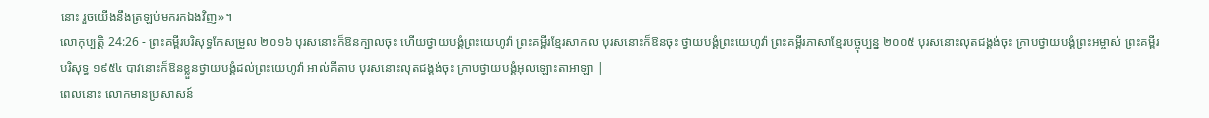នោះ រួចយើងនឹងត្រឡប់មករកឯងវិញ»។
លោកុប្បត្តិ 24:26 - ព្រះគម្ពីរបរិសុទ្ធកែសម្រួល ២០១៦ បុរសនោះក៏ឱនក្បាលចុះ ហើយថ្វាយបង្គំព្រះយេហូវ៉ា ព្រះគម្ពីរខ្មែរសាកល បុរសនោះក៏ឱនចុះ ថ្វាយបង្គំព្រះយេហូវ៉ា ព្រះគម្ពីរភាសាខ្មែរបច្ចុប្បន្ន ២០០៥ បុរសនោះលុតជង្គង់ចុះ ក្រាបថ្វាយបង្គំព្រះអម្ចាស់ ព្រះគម្ពីរបរិសុទ្ធ ១៩៥៤ បាវនោះក៏ឱនខ្លួនថ្វាយបង្គំដល់ព្រះយេហូវ៉ា អាល់គីតាប បុរសនោះលុតជង្គង់ចុះ ក្រាបថ្វាយបង្គំអុលឡោះតាអាឡា |
ពេលនោះ លោកមានប្រសាសន៍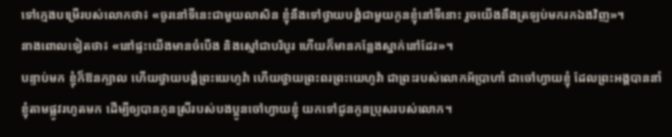ទៅក្មេងបម្រើរបស់លោកថា៖ «ចូរនៅទីនេះជាមួយលាសិន ខ្ញុំនឹងទៅថ្វាយបង្គំជាមួយកូនខ្ញុំនៅទីនោះ រួចយើងនឹងត្រឡប់មករកឯងវិញ»។
នាងពោលទៀតថា៖ «នៅផ្ទះយើងមានចំបើង និងស្មៅជាបរិបូរ ហើយក៏មានកន្លែងស្នាក់នៅដែរ»។
បន្ទាប់មក ខ្ញុំក៏ឱនក្បាល ហើយថ្វាយបង្គំព្រះយេហូវ៉ា ហើយថ្វាយព្រះពរព្រះយេហូវ៉ា ជាព្រះរបស់លោកអ័ប្រាហាំ ជាចៅហ្វាយខ្ញុំ ដែលព្រះអង្គបាននាំខ្ញុំតាមផ្លូវរហូតមក ដើម្បីឲ្យបានកូនស្រីរបស់បងប្អូនចៅហ្វាយខ្ញុំ យកទៅជូនកូនប្រុសរបស់លោក។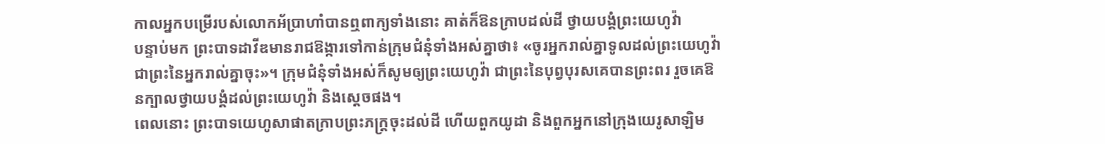កាលអ្នកបម្រើរបស់លោកអ័ប្រាហាំបានឮពាក្យទាំងនោះ គាត់ក៏ឱនក្រាបដល់ដី ថ្វាយបង្គំព្រះយេហូវ៉ា
បន្ទាប់មក ព្រះបាទដាវីឌមានរាជឱង្ការទៅកាន់ក្រុមជំនុំទាំងអស់គ្នាថា៖ «ចូរអ្នករាល់គ្នាទូលដល់ព្រះយេហូវ៉ា ជាព្រះនៃអ្នករាល់គ្នាចុះ»។ ក្រុមជំនុំទាំងអស់ក៏សូមឲ្យព្រះយេហូវ៉ា ជាព្រះនៃបុព្វបុរសគេបានព្រះពរ រួចគេឱនក្បាលថ្វាយបង្គំដល់ព្រះយេហូវ៉ា និងស្តេចផង។
ពេលនោះ ព្រះបាទយេហូសាផាតក្រាបព្រះភក្ត្រចុះដល់ដី ហើយពួកយូដា និងពួកអ្នកនៅក្រុងយេរូសាឡិម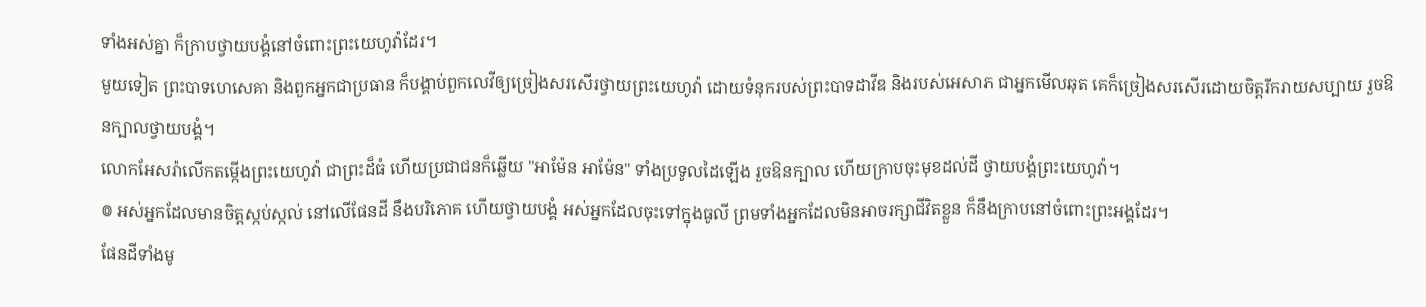ទាំងអស់គ្នា ក៏ក្រាបថ្វាយបង្គំនៅចំពោះព្រះយេហូវ៉ាដែរ។
មួយទៀត ព្រះបាទហេសេគា និងពួកអ្នកជាប្រធាន ក៏បង្គាប់ពួកលេវីឲ្យច្រៀងសរសើរថ្វាយព្រះយេហូវ៉ា ដោយទំនុករបស់ព្រះបាទដាវីឌ និងរបស់អេសាភ ជាអ្នកមើលឆុត គេក៏ច្រៀងសរសើរដោយចិត្តរីករាយសប្បាយ រួចឱនក្បាលថ្វាយបង្គំ។
លោកអែសរ៉ាលើកតម្កើងព្រះយេហូវ៉ា ជាព្រះដ៏ធំ ហើយប្រជាជនក៏ឆ្លើយ "អាម៉ែន អាម៉ែន" ទាំងប្រទូលដៃឡើង រួចឱនក្បាល ហើយក្រាបចុះមុខដល់ដី ថ្វាយបង្គំព្រះយេហូវ៉ា។
៙ អស់អ្នកដែលមានចិត្តស្កប់ស្កល់ នៅលើផែនដី នឹងបរិភោគ ហើយថ្វាយបង្គំ អស់អ្នកដែលចុះទៅក្នុងធូលី ព្រមទាំងអ្នកដែលមិនអាចរក្សាជីវិតខ្លួន ក៏នឹងក្រាបនៅចំពោះព្រះអង្គដែរ។
ផែនដីទាំងមូ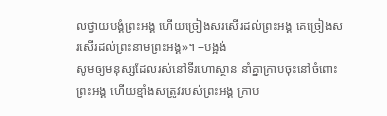លថ្វាយបង្គំព្រះអង្គ ហើយច្រៀងសរសើរដល់ព្រះអង្គ គេច្រៀងសរសើរដល់ព្រះនាមព្រះអង្គ»។ –បង្អង់
សូមឲ្យមនុស្សដែលរស់នៅទីរហោស្ថាន នាំគ្នាក្រាបចុះនៅចំពោះព្រះអង្គ ហើយខ្មាំងសត្រូវរបស់ព្រះអង្គ ក្រាប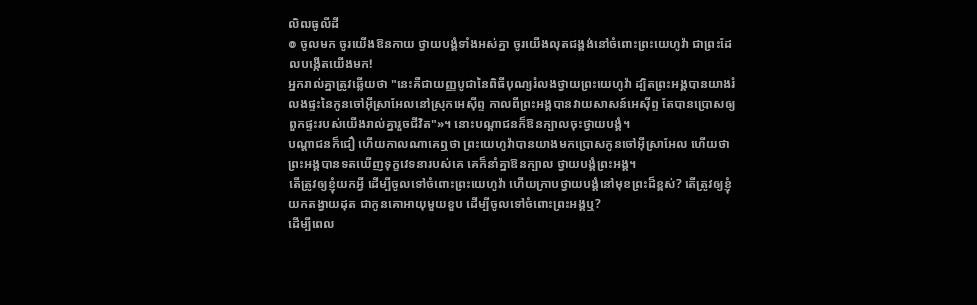លិឍធូលីដី
៙ ចូលមក ចូរយើងឱនកាយ ថ្វាយបង្គំទាំងអស់គ្នា ចូរយើងលុតជង្គង់នៅចំពោះព្រះយេហូវ៉ា ជាព្រះដែលបង្កើតយើងមក!
អ្នករាល់គ្នាត្រូវឆ្លើយថា "នេះគឺជាយញ្ញបូជានៃពិធីបុណ្យរំលងថ្វាយព្រះយេហូវ៉ា ដ្បិតព្រះអង្គបានយាងរំលងផ្ទះនៃកូនចៅអ៊ីស្រាអែលនៅស្រុកអេស៊ីព្ទ កាលពីព្រះអង្គបានវាយសាសន៍អេស៊ីព្ទ តែបានប្រោសឲ្យពួកផ្ទះរបស់យើងរាល់គ្នារួចជីវិត"»។ នោះបណ្ដាជនក៏ឱនក្បាលចុះថ្វាយបង្គំ។
បណ្ដាជនក៏ជឿ ហើយកាលណាគេឮថា ព្រះយេហូវ៉ាបានយាងមកប្រោសកូនចៅអ៊ីស្រាអែល ហើយថា ព្រះអង្គបានទតឃើញទុក្ខវេទនារបស់គេ គេក៏នាំគ្នាឱនក្បាល ថ្វាយបង្គំព្រះអង្គ។
តើត្រូវឲ្យខ្ញុំយកអ្វី ដើម្បីចូលទៅចំពោះព្រះយេហូវ៉ា ហើយក្រាបថ្វាយបង្គំនៅមុខព្រះដ៏ខ្ពស់? តើត្រូវឲ្យខ្ញុំយកតង្វាយដុត ជាកូនគោអាយុមួយខួប ដើម្បីចូលទៅចំពោះព្រះអង្គឬ?
ដើម្បីពេល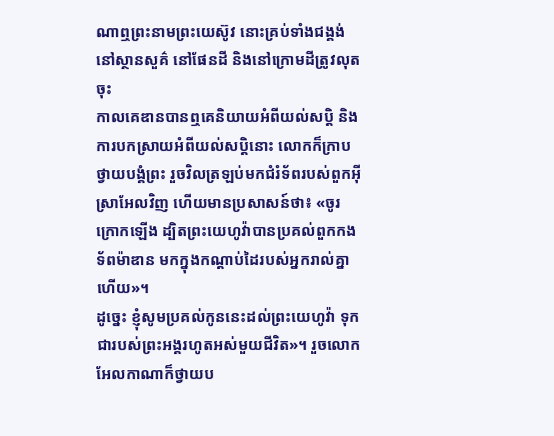ណាឮព្រះនាមព្រះយេស៊ូវ នោះគ្រប់ទាំងជង្គង់នៅស្ថានសួគ៌ នៅផែនដី និងនៅក្រោមដីត្រូវលុតចុះ
កាលគេឌានបានឮគេនិយាយអំពីយល់សប្តិ និងការបកស្រាយអំពីយល់សប្ដិនោះ លោកក៏ក្រាបថ្វាយបង្គំព្រះ រួចវិលត្រឡប់មកជំរំទ័ពរបស់ពួកអ៊ីស្រាអែលវិញ ហើយមានប្រសាសន៍ថា៖ «ចូរក្រោកឡើង ដ្បិតព្រះយេហូវ៉ាបានប្រគល់ពួកកងទ័ពម៉ាឌាន មកក្នុងកណ្ដាប់ដៃរបស់អ្នករាល់គ្នាហើយ»។
ដូច្នេះ ខ្ញុំសូមប្រគល់កូននេះដល់ព្រះយេហូវ៉ា ទុកជារបស់ព្រះអង្គរហូតអស់មួយជីវិត»។ រួចលោកអែលកាណាក៏ថ្វាយប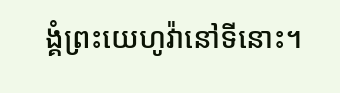ង្គំព្រះយេហូវ៉ានៅទីនោះ។